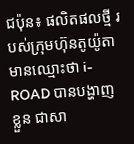ជប៉ុន៖ ផលិតផលថ្មី របស់ក្រុមហ៊ុនតូយ៉ូតា មានឈ្មោះថា i-ROAD បានបង្ហាញខ្លួន ជាសា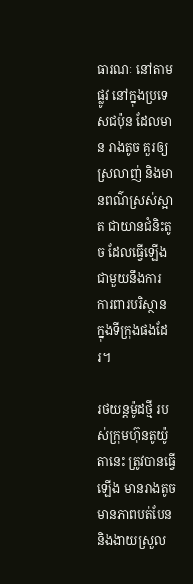ធារណៈ នៅតាមផ្លូវ នៅក្នុងប្រទេសជប៉ុន ដែលមាន រាងតូច គួរឲ្យស្រលាញ់ និងមានពណ៌ស្រស់ស្អាត ជាយានជំនិះតូច ដែលធ្វើឡើង ជាមួយនឹងការ ការពារបរិស្ថាន ក្នុងទីក្រុងផងដែរ។

រថយន្តម៉ូដថ្មី របស់ក្រុមហ៊ុនតូយ៉ូតានេះ ត្រូវបានធ្វើឡើង មានរាងតូច មានភាពបត់បែន និងងាយស្រួល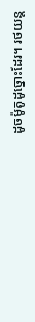ដូចម៉ូតូដូច្នោះដែរ។ រថយន្ត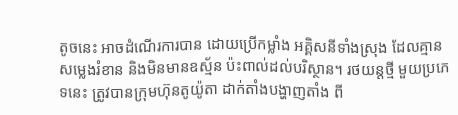តូចនេះ អាចដំណើរការបាន ដោយប្រើកម្លាំង អគ្គិសនីទាំងស្រុង ដែលគ្មានសម្លេងរំខាន និងមិនមានឧស្ម័ន ប៉ះពាល់ដល់បរិស្ថាន។ រថយន្តថ្មី មួយប្រភេទនេះ ត្រូវបានក្រុមហ៊ុនតូយ៉ូតា ដាក់តាំងបង្ហាញតាំង ពី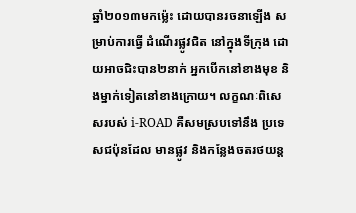ឆ្នាំ២០១៣មកម្ល៉េះ ដោយបានរចនាឡើង សម្រាប់ការធ្វើ ដំណើរផ្លូវជិត នៅក្នុងទីក្រុង ដោយអាចជិះបាន២នាក់ អ្នកបើកនៅខាងមុខ និងម្នាក់ទៀតនៅខាងក្រោយ។ លក្ខណៈពិសេសរបស់ i-ROAD គឺសមស្របទៅនឹង ប្រទេសជប៉ុនដែល មានផ្លូវ និងកន្លែងចតរថយន្ត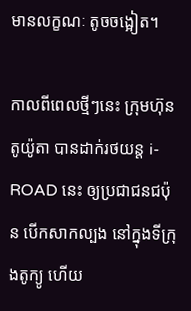មានលក្ខណៈ តូចចង្អៀត។

កាលពីពេលថ្មីៗនេះ ក្រុមហ៊ុនតូយ៉ូតា បានដាក់រថយន្ត i-ROAD នេះ ឲ្យប្រជាជនជប៉ុន បើកសាកល្បង នៅក្នុងទីក្រុងតូក្យូ ហើយ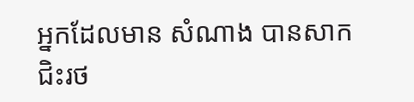អ្នកដែលមាន សំណាង បានសាកជិះរថ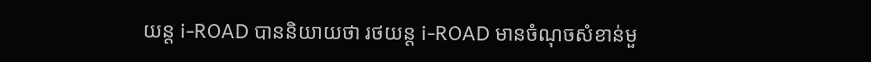យន្ត i-ROAD បាននិយាយថា រថយន្ត i-ROAD មានចំណុចសំខាន់មួ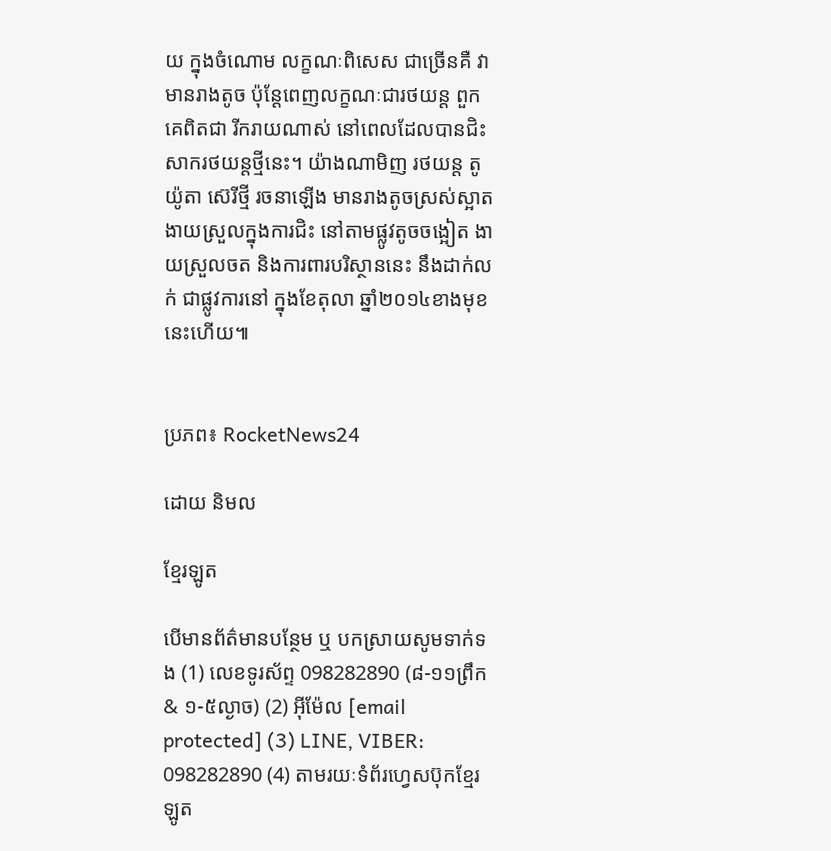យ ក្នុងចំណោម លក្ខណៈពិសេស ជាច្រើនគឺ វាមានរាងតូច ប៉ុន្តែពេញលក្ខណៈជារថយន្ត ពួកគេពិតជា រីករាយណាស់ នៅពេលដែលបានជិះ សាករថយន្តថ្មីនេះ។ យ៉ាងណាមិញ រថយន្ត តូយ៉ូតា ស៊េរីថ្មី រចនាឡើង មានរាងតូចស្រស់ស្អាត ងាយស្រួលក្នុងការជិះ នៅតាមផ្លូវតូចចង្អៀត ងាយស្រួលចត និងការពារបរិស្ថាននេះ នឹងដាក់លក់ ជាផ្លូវការនៅ ក្នុងខែតុលា ឆ្នាំ២០១៤ខាងមុខ នេះហើយ៕


ប្រភព៖ RocketNews24

ដោយ និមល

ខ្មែរឡូត

បើមានព័ត៌មានបន្ថែម ឬ បកស្រាយសូមទាក់ទង (1) លេខទូរស័ព្ទ 098282890 (៨-១១ព្រឹក & ១-៥ល្ងាច) (2) អ៊ីម៉ែល [email protected] (3) LINE, VIBER: 098282890 (4) តាមរយៈទំព័រហ្វេសប៊ុកខ្មែរឡូត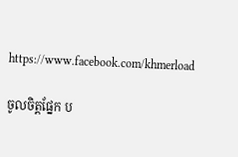https://www.facebook.com/khmerload

ចូលចិត្តផ្នែក ប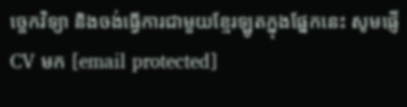ច្ចេកវិទ្យា និងចង់ធ្វើការជាមួយខ្មែរឡូតក្នុងផ្នែកនេះ សូមផ្ញើ CV មក [email protected]